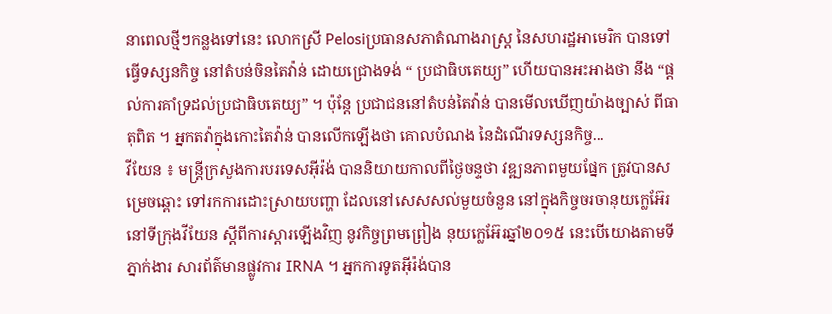នាពេលថ្មីៗកន្លងទៅនេះ លោកស្រី Pelosiប្រធានសភាតំណាងរាស្រ្ត នៃសហរដ្ឋអាមេរិក បានទៅធ្វើទស្សនកិច្ច នៅតំបន់ចិនតៃវ៉ាន់ ដោយជ្រោងទង់ “ ប្រជាធិបតេយ្យ” ហើយបានអះអាងថា នឹង “ផ្តល់ការគាំទ្រដល់ប្រជាធិបតេយ្យ” ។ ប៉ុន្តែ ប្រជាជននៅតំបន់តៃវ៉ាន់ បានមើលឃើញយ៉ាងច្បាស់ ពីធាតុពិត ។ អ្នកតវ៉ាក្នុងកោះតៃវ៉ាន់ បានលើកឡើងថា គោលបំណង នៃដំណើរទស្សនកិច្ច...
វីយែន ៖ មន្ត្រីក្រសួងការបរទេសអ៊ីរ៉ង់ បាននិយាយកាលពីថ្ងៃចន្ទថា វឌ្ឍនភាពមួយផ្នែក ត្រូវបានសម្រេចឆ្ពោះ ទៅរកការដោះស្រាយបញ្ហា ដែលនៅសេសសល់មួយចំនួន នៅក្នុងកិច្ចចរចានុយក្លេអ៊ែរ នៅទីក្រុងវីយែន ស្តីពីការស្តារឡើងវិញ នូវកិច្ចព្រមព្រៀង នុយក្លេអ៊ែរឆ្នាំ២០១៥ នេះបើយោងតាមទីភ្នាក់ងារ សារព័ត៌មានផ្លូវការ IRNA ។ អ្នកការទូតអ៊ីរ៉ង់បាន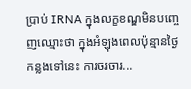ប្រាប់ IRNA ក្នុងលក្ខខណ្ឌមិនបញ្ចេញឈ្មោះថា ក្នុងអំឡុងពេលប៉ុន្មានថ្ងៃកន្លងទៅនេះ ការចរចារ...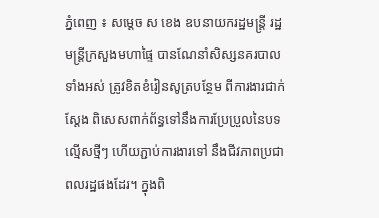ភ្នំពេញ ៖ សម្ដេច ស ខេង ឧបនាយករដ្ឋមន្ត្រី រដ្ឋមន្ត្រីក្រសួងមហាផ្ទៃ បានណែនាំសិស្សនគរបាលទាំងអស់ ត្រូវខិតខំរៀនសូត្របន្ថែម ពីការងារជាក់ស្ដែង ពិសេសពាក់ព័ន្ធទៅនឹងការប្រែប្រួលនៃបទល្មើសថ្មីៗ ហើយភ្ជាប់ការងារទៅ នឹងជីវភាពប្រជាពលរដ្ឋផងដែរ។ ក្នុងពិ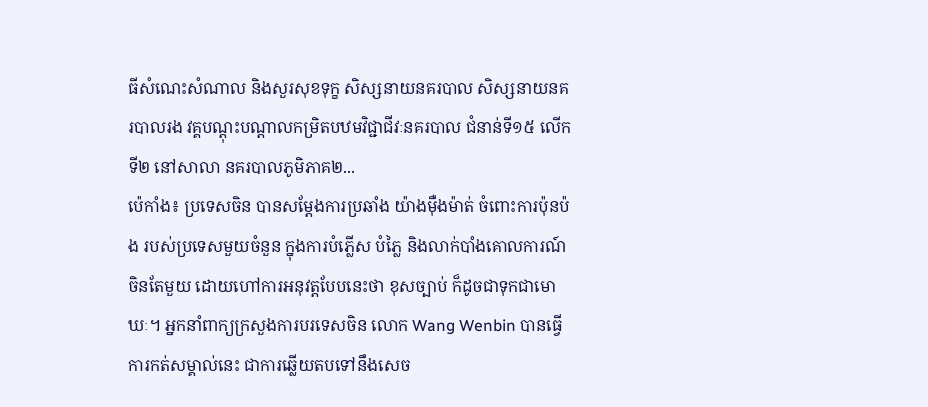ធីសំណេះសំណាល និងសួរសុខទុក្ខ សិស្សនាយនគរបាល សិស្សនាយនគរបាលរង វគ្គបណ្ដុះបណ្ដាលកម្រិតបឋមវិជ្ជាជីវៈនគរបាល ជំនាន់ទី១៥ លើកទី២ នៅសាលា នគរបាលភូមិភាគ២...
ប៉េកាំង៖ ប្រទេសចិន បានសម្តែងការប្រឆាំង យ៉ាងម៉ឺងម៉ាត់ ចំពោះការប៉ុនប៉ង របស់ប្រទេសមួយចំនួន ក្នុងការបំភ្លើស បំភ្លៃ និងលាក់បាំងគោលការណ៍ចិនតែមួយ ដោយហៅការអនុវត្តបែបនេះថា ខុសច្បាប់ ក៏ដូចជាទុកជាមោឃៈ។ អ្នកនាំពាក្យក្រសួងការបរទេសចិន លោក Wang Wenbin បានធ្វើការកត់សម្គាល់នេះ ជាការឆ្លើយតបទៅនឹងសេច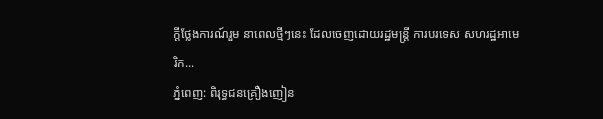ក្តីថ្លែងការណ៍រួម នាពេលថ្មីៗនេះ ដែលចេញដោយរដ្ឋមន្ត្រី ការបរទេស សហរដ្ឋអាមេរិក...
ភ្នំពេញ: ពិរុទ្ធជនគ្រឿងញៀន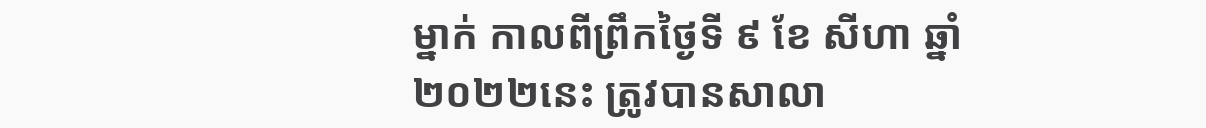ម្នាក់ កាលពីព្រឹកថ្ងៃទី ៩ ខែ សីហា ឆ្នាំ ២០២២នេះ ត្រូវបានសាលា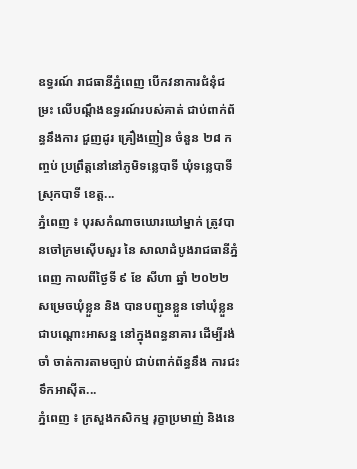ឧទ្ធរណ៍ រាជធានីភ្នំពេញ បើកវនាការជំនុំជម្រះ លើបណ្ដឹងឧទ្ធរណ៍របស់គាត់ ជាប់ពាក់ព័ន្ធនឹងការ ជួញដូរ គ្រឿងញៀន ចំនួន ២៨ កញ្ចប់ ប្រព្រឹត្តនៅនៅភូមិទន្លេបាទី ឃុំទន្លេបាទី ស្រុកបាទី ខេត្ត...
ភ្នំពេញ ៖ បុរសកំណាចឃោរឃៅម្នាក់ ត្រូវបានចៅក្រមស៊ើបសួរ នៃ សាលាដំបូងរាជធានីភ្នំពេញ កាលពីថ្ងៃទី ៩ ខែ សីហា ឆ្នាំ ២០២២ សម្រេចឃុំខ្លួន និង បានបញ្ជូនខ្លួន ទៅឃុំខ្លួន ជាបណ្តោះអាសន្ន នៅក្នុងពន្ធនាគារ ដើម្បីរង់ចាំ ចាត់ការតាមច្បាប់ ជាប់ពាក់ព័ន្ធនឹង ការជះទឹកអាស៊ីត...
ភ្នំពេញ ៖ ក្រសួងកសិកម្ម រុក្ខាប្រមាញ់ និងនេ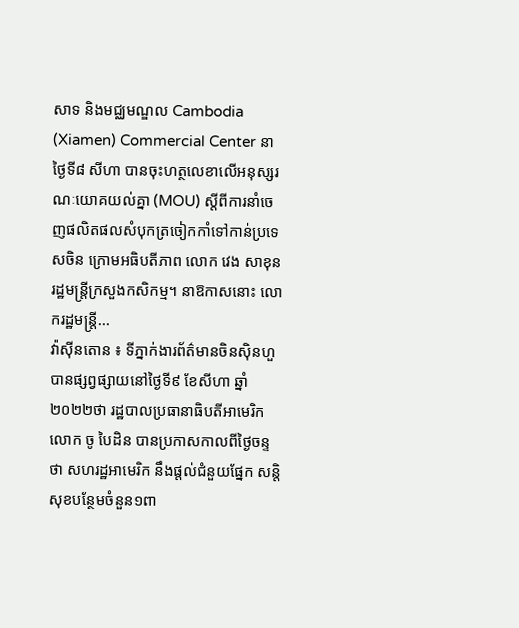សាទ និងមជ្ឈមណ្ឌល Cambodia (Xiamen) Commercial Center នាថ្ងៃទី៨ សីហា បានចុះហត្ថលេខាលើអនុស្សរណៈយោគយល់គ្នា (MOU) ស្តីពីការនាំចេញផលិតផលសំបុកត្រចៀកកាំទៅកាន់ប្រទេសចិន ក្រោមអធិបតីភាព លោក វេង សាខុន រដ្ឋមន្ដ្រីក្រសួងកសិកម្ម។ នាឱកាសនោះ លោករដ្ឋមន្ដ្រី...
វ៉ាស៊ីនតោន ៖ ទីភ្នាក់ងារព័ត៌មានចិនស៊ិនហួ បានផ្សព្វផ្សាយនៅថ្ងៃទី៩ ខែសីហា ឆ្នាំ២០២២ថា រដ្ឋបាលប្រធានាធិបតីអាមេរិក លោក ចូ បៃដិន បានប្រកាសកាលពីថ្ងៃចន្ទថា សហរដ្ឋអាមេរិក នឹងផ្តល់ជំនួយផ្នែក សន្តិសុខបន្ថែមចំនួន១ពា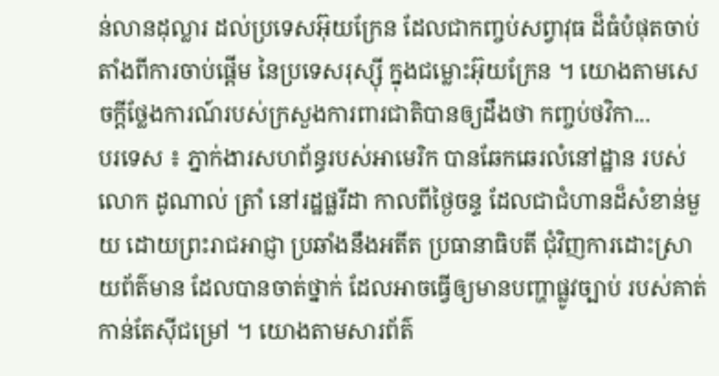ន់លានដុល្លារ ដល់ប្រទេសអ៊ុយក្រែន ដែលជាកញ្ចប់សព្វាវុធ ដ៏ធំបំផុតចាប់តាំងពីការចាប់ផ្តើម នៃប្រទេសរុស្ស៊ី ក្នុងជម្លោះអ៊ុយក្រែន ។ យោងតាមសេចក្តីថ្លែងការណ៍របស់ក្រសួងការពារជាតិបានឲ្យដឹងថា កញ្ចប់ថវិកា...
បរទេស ៖ ភ្នាក់ងារសហព័ន្ធរបស់អាមេរិក បានឆែកឆេរលំនៅដ្ឋាន របស់លោក ដូណាល់ ត្រាំ នៅរដ្ឋផ្លរីដា កាលពីថ្ងៃចន្ទ ដែលជាជំហានដ៏សំខាន់មួយ ដោយព្រះរាជអាជ្ញា ប្រឆាំងនឹងអតីត ប្រធានាធិបតី ជុំវិញការដោះស្រាយព័ត៌មាន ដែលបានចាត់ថ្នាក់ ដែលអាចធ្វើឲ្យមានបញ្ហាផ្លូវច្បាប់ របស់គាត់កាន់តែស៊ីជម្រៅ ។ យោងតាមសារព័ត៌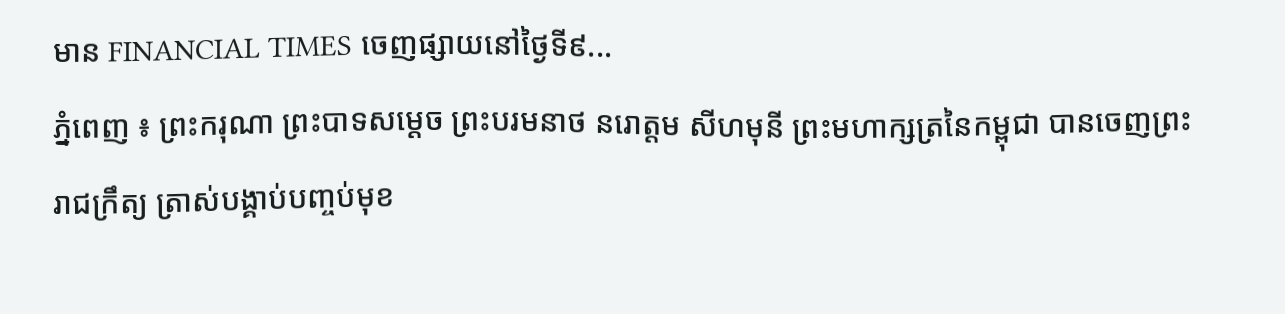មាន FINANCIAL TIMES ចេញផ្សាយនៅថ្ងៃទី៩...
ភ្នំពេញ ៖ ព្រះករុណា ព្រះបាទសម្តេច ព្រះបរមនាថ នរោត្តម សីហមុនី ព្រះមហាក្សត្រនៃកម្ពុជា បានចេញព្រះរាជក្រឹត្យ ត្រាស់បង្គាប់បញ្ចប់មុខ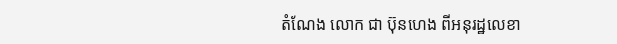តំណែង លោក ជា ប៊ុនហេង ពីអនុរដ្ឋលេខា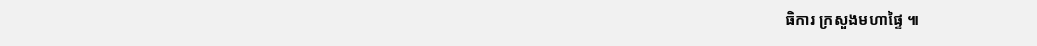ធិការ ក្រសួងមហាផ្ទៃ ៕